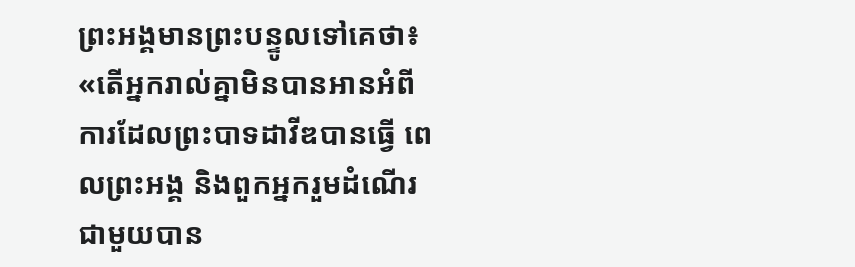ព្រះអង្គមានព្រះបន្ទូលទៅគេថា៖ «តើអ្នករាល់គ្នាមិនបានអានអំពីការដែលព្រះបាទដាវីឌបានធ្វើ ពេលព្រះអង្គ និងពួកអ្នករួមដំណើរជាមួយបាន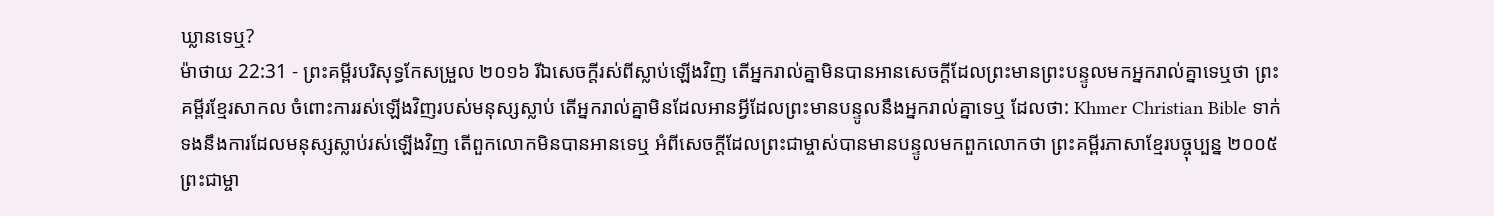ឃ្លានទេឬ?
ម៉ាថាយ 22:31 - ព្រះគម្ពីរបរិសុទ្ធកែសម្រួល ២០១៦ រីឯសេចក្តីរស់ពីស្លាប់ឡើងវិញ តើអ្នករាល់គ្នាមិនបានអានសេចក្តីដែលព្រះមានព្រះបន្ទូលមកអ្នករាល់គ្នាទេឬថា ព្រះគម្ពីរខ្មែរសាកល ចំពោះការរស់ឡើងវិញរបស់មនុស្សស្លាប់ តើអ្នករាល់គ្នាមិនដែលអានអ្វីដែលព្រះមានបន្ទូលនឹងអ្នករាល់គ្នាទេឬ ដែលថា: Khmer Christian Bible ទាក់ទងនឹងការដែលមនុស្សស្លាប់រស់ឡើងវិញ តើពួកលោកមិនបានអានទេឬ អំពីសេចក្តីដែលព្រះជាម្ចាស់បានមានបន្ទូលមកពួកលោកថា ព្រះគម្ពីរភាសាខ្មែរបច្ចុប្បន្ន ២០០៥ ព្រះជាម្ចា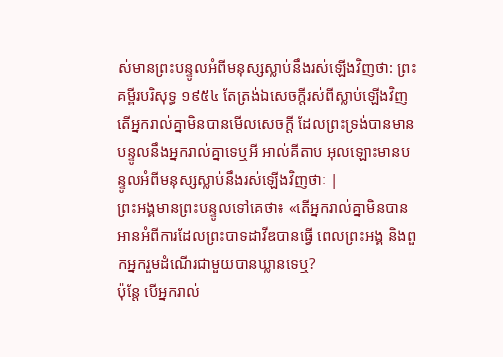ស់មានព្រះបន្ទូលអំពីមនុស្សស្លាប់នឹងរស់ឡើងវិញថា: ព្រះគម្ពីរបរិសុទ្ធ ១៩៥៤ តែត្រង់ឯសេចក្ដីរស់ពីស្លាប់ឡើងវិញ តើអ្នករាល់គ្នាមិនបានមើលសេចក្ដី ដែលព្រះទ្រង់បានមានបន្ទូលនឹងអ្នករាល់គ្នាទេឬអី អាល់គីតាប អុលឡោះមានបន្ទូលអំពីមនុស្សស្លាប់នឹងរស់ឡើងវិញថាៈ |
ព្រះអង្គមានព្រះបន្ទូលទៅគេថា៖ «តើអ្នករាល់គ្នាមិនបានអានអំពីការដែលព្រះបាទដាវីឌបានធ្វើ ពេលព្រះអង្គ និងពួកអ្នករួមដំណើរជាមួយបានឃ្លានទេឬ?
ប៉ុន្តែ បើអ្នករាល់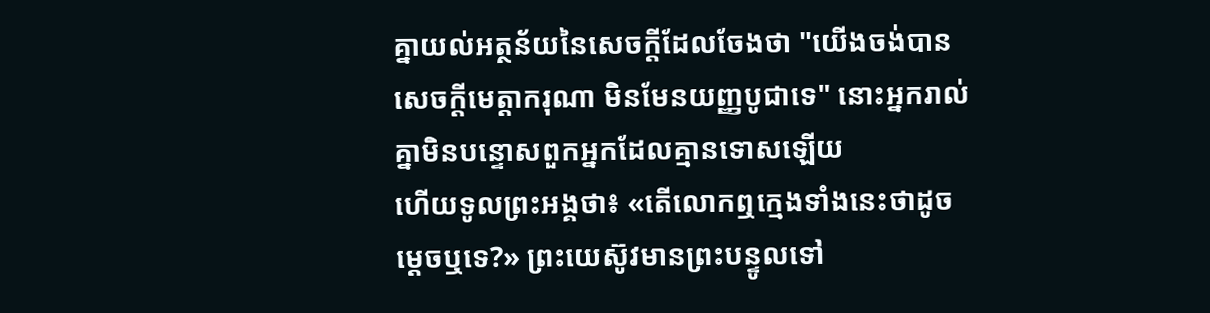គ្នាយល់អត្ថន័យនៃសេចក្តីដែលចែងថា "យើងចង់បានសេចក្តីមេត្តាករុណា មិនមែនយញ្ញបូជាទេ" នោះអ្នករាល់គ្នាមិនបន្ទោសពួកអ្នកដែលគ្មានទោសឡើយ
ហើយទូលព្រះអង្គថា៖ «តើលោកឮក្មេងទាំងនេះថាដូចម្តេចឬទេ?» ព្រះយេស៊ូវមានព្រះបន្ទូលទៅ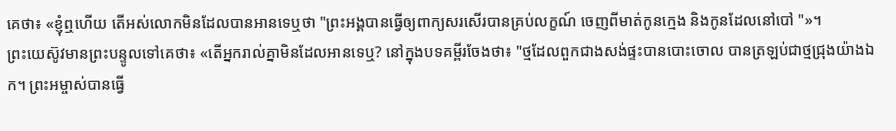គេថា៖ «ខ្ញុំឮហើយ តើអស់លោកមិនដែលបានអានទេឬថា "ព្រះអង្គបានធ្វើឲ្យពាក្យសរសើរបានគ្រប់លក្ខណ៍ ចេញពីមាត់កូនក្មេង និងកូនដែលនៅបៅ "»។
ព្រះយេស៊ូវមានព្រះបន្ទូលទៅគេថា៖ «តើអ្នករាល់គ្នាមិនដែលអានទេឬ? នៅក្នុងបទគម្ពីរចែងថា៖ "ថ្មដែលពួកជាងសង់ផ្ទះបានបោះចោល បានត្រឡប់ជាថ្មជ្រុងយ៉ាងឯក។ ព្រះអម្ចាស់បានធ្វើ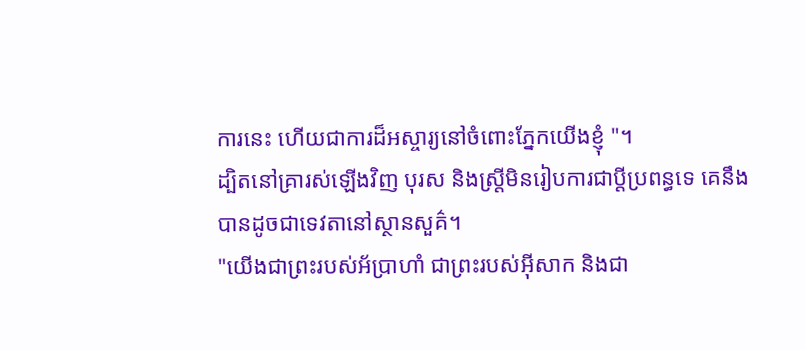ការនេះ ហើយជាការដ៏អស្ចារ្យនៅចំពោះភ្នែកយើងខ្ញុំ "។
ដ្បិតនៅគ្រារស់ឡើងវិញ បុរស និងស្ត្រីមិនរៀបការជាប្តីប្រពន្ធទេ គេនឹងបានដូចជាទេវតានៅស្ថានសួគ៌។
"យើងជាព្រះរបស់អ័ប្រាហាំ ជាព្រះរបស់អ៊ីសាក និងជា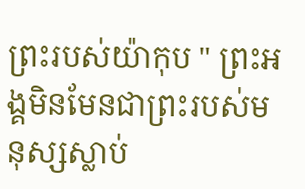ព្រះរបស់យ៉ាកុប " ព្រះអង្គមិនមែនជាព្រះរបស់មនុស្សស្លាប់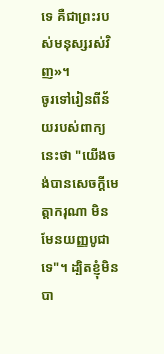ទេ គឺជាព្រះរបស់មនុស្សរស់វិញ»។
ចូរទៅរៀនពីន័យរបស់ពាក្យនេះថា "យើងចង់បានសេចក្ដីមេត្តាករុណា មិនមែនយញ្ញបូជាទេ"។ ដ្បិតខ្ញុំមិនបា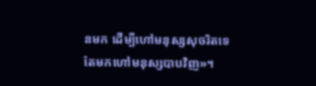នមក ដើម្បីហៅមនុស្សសុចរិតទេ តែមកហៅមនុស្សបាបវិញ»។